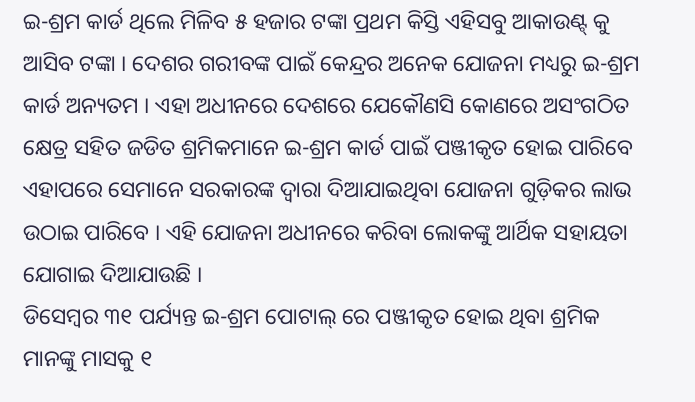ଇ-ଶ୍ରମ କାର୍ଡ ଥିଲେ ମିଳିବ ୫ ହଜାର ଟଙ୍କା ପ୍ରଥମ କିସ୍ତି ଏହିସବୁ ଆକାଉଣ୍ଟ୍ କୁ ଆସିବ ଟଙ୍କା । ଦେଶର ଗରୀବଙ୍କ ପାଇଁ କେନ୍ଦ୍ରର ଅନେକ ଯୋଜନା ମଧ୍ୟରୁ ଇ-ଶ୍ରମ କାର୍ଡ ଅନ୍ୟତମ । ଏହା ଅଧୀନରେ ଦେଶରେ ଯେକୌଣସି କୋଣରେ ଅସଂଗଠିତ କ୍ଷେତ୍ର ସହିତ ଜଡିତ ଶ୍ରମିକମାନେ ଇ-ଶ୍ରମ କାର୍ଡ ପାଇଁ ପଞ୍ଜୀକୃତ ହୋଇ ପାରିବେ ଏହାପରେ ସେମାନେ ସରକାରଙ୍କ ଦ୍ଵାରା ଦିଆଯାଇଥିବା ଯୋଜନା ଗୁଡ଼ିକର ଲାଭ ଉଠାଇ ପାରିବେ । ଏହି ଯୋଜନା ଅଧୀନରେ କରିବା ଲୋକଙ୍କୁ ଆର୍ଥିକ ସହାୟତା ଯୋଗାଇ ଦିଆଯାଉଛି ।
ଡିସେମ୍ବର ୩୧ ପର୍ଯ୍ୟନ୍ତ ଇ-ଶ୍ରମ ପୋଟାଲ୍ ରେ ପଞ୍ଜୀକୃତ ହୋଇ ଥିବା ଶ୍ରମିକ ମାନଙ୍କୁ ମାସକୁ ୧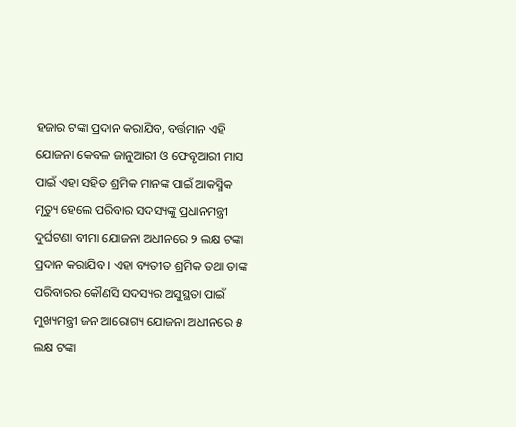ହଜାର ଟଙ୍କା ପ୍ରଦାନ କରାଯିବ, ବର୍ତ୍ତମାନ ଏହି ଯୋଜନା କେବଳ ଜାନୁଆରୀ ଓ ଫେବୃଆରୀ ମାସ ପାଇଁ ଏହା ସହିତ ଶ୍ରମିକ ମାନଙ୍କ ପାଇଁ ଆକସ୍ମିକ ମୃତ୍ୟୁ ହେଲେ ପରିବାର ସଦସ୍ୟଙ୍କୁ ପ୍ରଧାନମନ୍ତ୍ରୀ ଦୁର୍ଘଟଣା ବୀମା ଯୋଜନା ଅଧୀନରେ ୨ ଲକ୍ଷ ଟଙ୍କା ପ୍ରଦାନ କରାଯିବ । ଏହା ବ୍ୟତୀତ ଶ୍ରମିକ ତଥା ତାଙ୍କ ପରିବାରର କୌଣସି ସଦସ୍ୟର ଅସୁସ୍ଥତା ପାଇଁ ମୁଖ୍ୟମନ୍ତ୍ରୀ ଜନ ଆରୋଗ୍ୟ ଯୋଜନା ଅଧୀନରେ ୫ ଲକ୍ଷ ଟଙ୍କା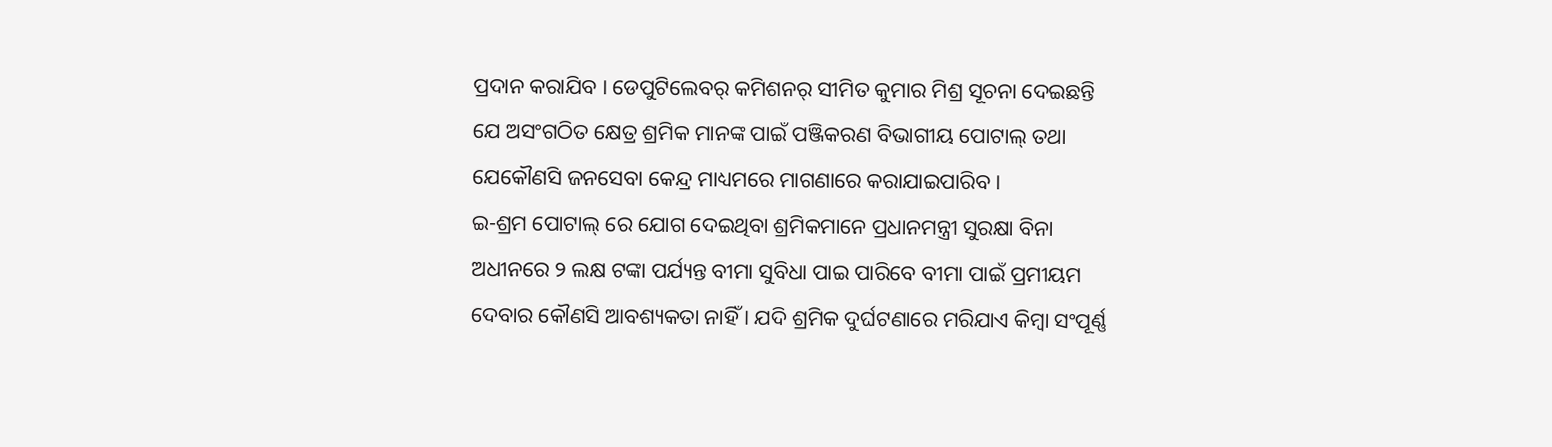ପ୍ରଦାନ କରାଯିବ । ଡେପୁଟିଲେବର୍ କମିଶନର୍ ସୀମିତ କୁମାର ମିଶ୍ର ସୂଚନା ଦେଇଛନ୍ତି ଯେ ଅସଂଗଠିତ କ୍ଷେତ୍ର ଶ୍ରମିକ ମାନଙ୍କ ପାଇଁ ପଞ୍ଜିକରଣ ବିଭାଗୀୟ ପୋଟାଲ୍ ତଥା ଯେକୌଣସି ଜନସେବା କେନ୍ଦ୍ର ମାଧ୍ୟମରେ ମାଗଣାରେ କରାଯାଇପାରିବ ।
ଇ-ଶ୍ରମ ପୋଟାଲ୍ ରେ ଯୋଗ ଦେଇଥିବା ଶ୍ରମିକମାନେ ପ୍ରଧାନମନ୍ତ୍ରୀ ସୁରକ୍ଷା ବିନା ଅଧୀନରେ ୨ ଲକ୍ଷ ଟଙ୍କା ପର୍ଯ୍ୟନ୍ତ ବୀମା ସୁବିଧା ପାଇ ପାରିବେ ବୀମା ପାଇଁ ପ୍ରମୀୟମ ଦେବାର କୌଣସି ଆବଶ୍ୟକତା ନାହିଁ । ଯଦି ଶ୍ରମିକ ଦୁର୍ଘଟଣାରେ ମରିଯାଏ କିମ୍ବା ସଂପୂର୍ଣ୍ଣ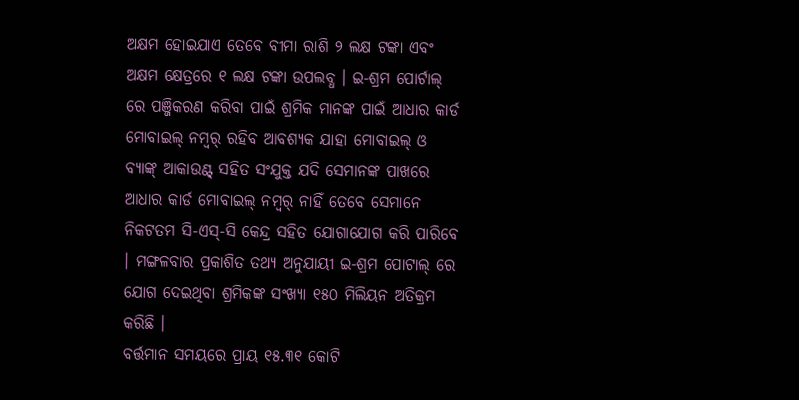ଅକ୍ଷମ ହୋଇଯାଏ ତେବେ ବୀମା ରାଶି ୨ ଲକ୍ଷ ଟଙ୍କା ଏବଂ ଅକ୍ଷମ କ୍ଷେତ୍ରରେ ୧ ଲକ୍ଷ ଟଙ୍କା ଉପଲବ୍ଧ । ଇ-ଶ୍ରମ ପୋର୍ଟାଲ୍ ରେ ପଞ୍ଜିକରଣ କରିବା ପାଇଁ ଶ୍ରମିକ ମାନଙ୍କ ପାଇଁ ଆଧାର କାର୍ଡ ମୋବାଇଲ୍ ନମ୍ବର୍ ରହିବ ଆବଶ୍ୟକ ଯାହା ମୋବାଇଲ୍ ଓ ବ୍ୟାଙ୍କ୍ ଆକାଉଣ୍ଟ୍ ସହିତ ସଂଯୁକ୍ତ ଯଦି ସେମାନଙ୍କ ପାଖରେ ଆଧାର କାର୍ଡ ମୋବାଇଲ୍ ନମ୍ବର୍ ନାହିଁ ତେବେ ସେମାନେ ନିକଟତମ ସି-ଏସ୍-ସି କେନ୍ଦ୍ର ସହିତ ଯୋଗାଯୋଗ କରି ପାରିବେ । ମଙ୍ଗଳବାର ପ୍ରକାଶିତ ତଥ୍ୟ ଅନୁଯାୟୀ ଇ-ଶ୍ରମ ପୋଟାଲ୍ ରେ ଯୋଗ ଦେଇଥିବା ଶ୍ରମିକଙ୍କ ସଂଖ୍ୟା ୧୫୦ ମିଲିୟନ ଅତିକ୍ରମ କରିଛି ।
ବର୍ତ୍ତମାନ ସମୟରେ ପ୍ରାୟ ୧୫.୩୧ କୋଟି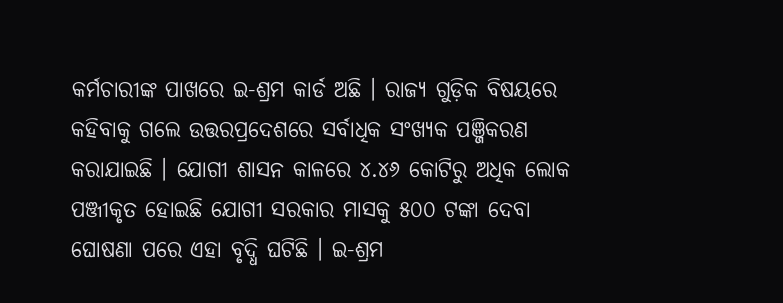କର୍ମଚାରୀଙ୍କ ପାଖରେ ଇ-ଶ୍ରମ କାର୍ଡ ଅଛି । ରାଜ୍ୟ ଗୁଡ଼ିକ ବିଷୟରେ କହିବାକୁ ଗଲେ ଉତ୍ତରପ୍ରଦେଶରେ ସର୍ବାଧିକ ସଂଖ୍ୟକ ପଞ୍ଜିକରଣ କରାଯାଇଛି । ଯୋଗୀ ଶାସନ କାଳରେ ୪.୪୬ କୋଟିରୁ ଅଧିକ ଲୋକ ପଞ୍ଜୀକୃତ ହୋଇଛି ଯୋଗୀ ସରକାର ମାସକୁ ୫୦୦ ଟଙ୍କା ଦେବା ଘୋଷଣା ପରେ ଏହା ବୃଦ୍ଧି ଘଟିଛି । ଇ-ଶ୍ରମ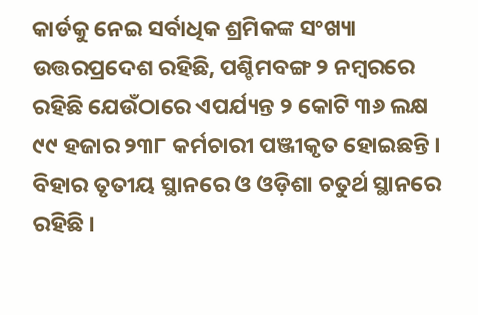କାର୍ଡକୁ ନେଇ ସର୍ବାଧିକ ଶ୍ରମିକଙ୍କ ସଂଖ୍ୟା ଉତ୍ତରପ୍ରଦେଶ ରହିଛି, ପଶ୍ଚିମବଙ୍ଗ ୨ ନମ୍ୱରରେ ରହିଛି ଯେଉଁଠାରେ ଏପର୍ଯ୍ୟନ୍ତ ୨ କୋଟି ୩୬ ଲକ୍ଷ ୯୯ ହଜାର ୨୩୮ କର୍ମଚାରୀ ପଞ୍ଜୀକୃତ ହୋଇଛନ୍ତି । ବିହାର ତୃତୀୟ ସ୍ଥାନରେ ଓ ଓଡ଼ିଶା ଚତୁର୍ଥ ସ୍ଥାନରେ ରହିଛି ।